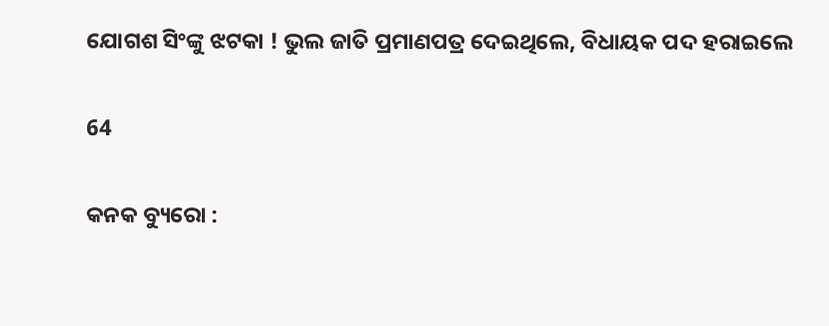ଯୋଗଶ ସିଂଙ୍କୁ ଝଟକା ! ଭୁଲ ଜାତି ପ୍ରମାଣପତ୍ର ଦେଇଥିଲେ, ବିଧାୟକ ପଦ ହରାଇଲେ

64

କନକ ବ୍ୟୁରୋ :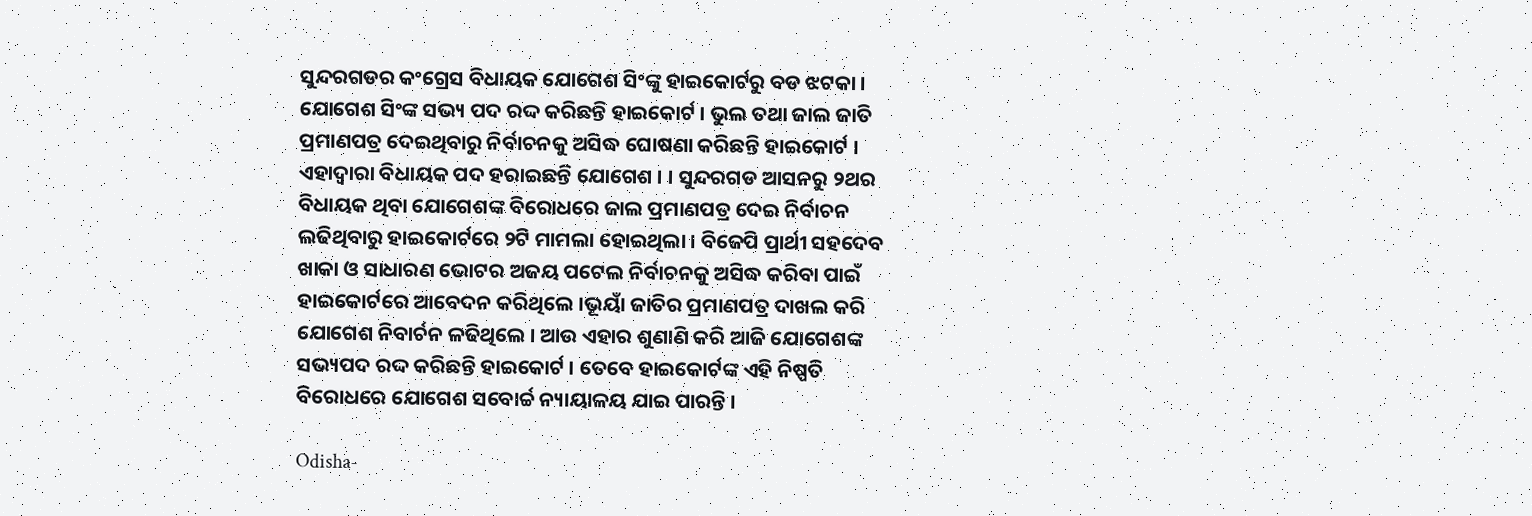ସୁନ୍ଦରଗଡର କଂଗ୍ରେସ ବିଧାୟକ ଯୋଗେଶ ସିଂଙ୍କୁ ହାଇକୋର୍ଟରୁ ବଡ ଝଟକା । ଯୋଗେଶ ସିଂଙ୍କ ସଭ୍ୟ ପଦ ରଦ୍ଦ କରିଛନ୍ତି ହାଇକୋର୍ଟ । ଭୁଲ ତଥା ଜାଲ ଜାତି ପ୍ରମାଣପତ୍ର ଦେଇଥିବାରୁ ନିର୍ବାଚନକୁ ଅସିଦ୍ଧ ଘୋଷଣା କରିଛନ୍ତି ହାଇକୋର୍ଟ । ଏହାଦ୍ୱାରା ବିଧାୟକ ପଦ ହରାଇଛନ୍ତି ଯୋଗେଶ । । ସୁନ୍ଦରଗଡ ଆସନରୁ ୨ଥର ବିଧାୟକ ଥିବା ଯୋଗେଶଙ୍କ ବିରୋଧରେ ଜାଲ ପ୍ରମାଣପତ୍ର ଦେଇ ନିର୍ବାଚନ ଲଢିଥିବାରୁ ହାଇକୋର୍ଟରେ ୨ଟି ମାମଲା ହୋଇଥିଲା । ବିଜେପି ପ୍ରାର୍ଥୀ ସହଦେବ ଖାକା ଓ ସାଧାରଣ ଭୋଟର ଅଜୟ ପଟେଲ ନିର୍ବାଚନକୁ ଅସିଦ୍ଧ କରିବା ପାଇଁ ହାଇକୋର୍ଟରେ ଆବେଦନ କରିଥିଲେ ।ଭୂୟାଁ ଜାତିର ପ୍ରମାଣପତ୍ର ଦାଖଲ କରି ଯୋଗେଶ ନିବାର୍ଚନ ଳଢିଥିଲେ । ଆଉ ଏହାର ଶୁଣାଣି କରି ଆଜି ଯୋଗେଶଙ୍କ ସଭ୍ୟପଦ ରଦ୍ଦ କରିଛନ୍ତି ହାଇକୋର୍ଟ । ତେବେ ହାଇକୋର୍ଟଙ୍କ ଏହି ନିଷ୍ପତି ବିରୋଧରେ ଯୋଗେଶ ସବୋର୍ଚ୍ଚ ନ୍ୟାୟାଳୟ ଯାଇ ପାରନ୍ତି ।

Odisha-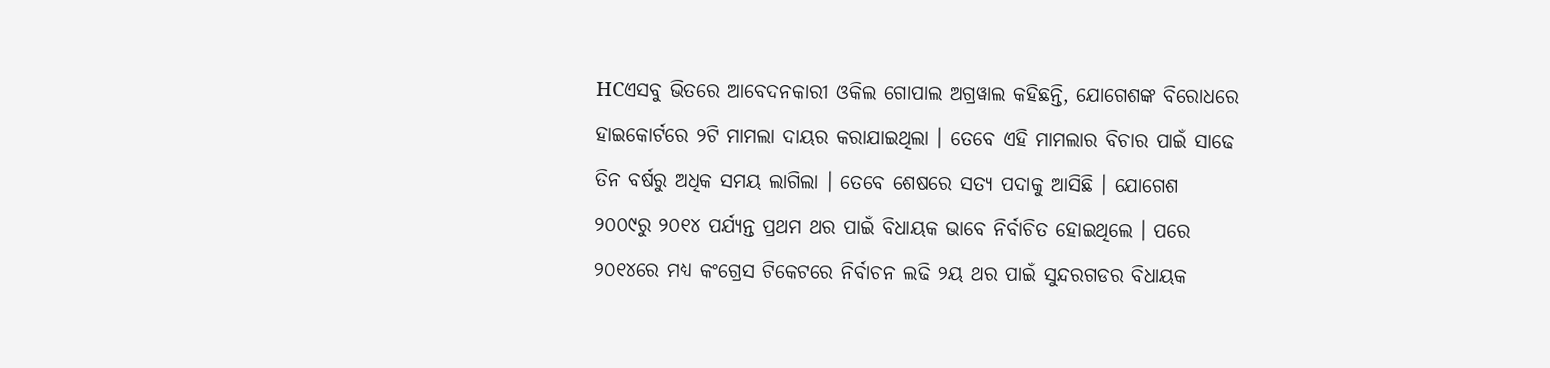HCଏସବୁ ଭିତରେ ଆବେଦନକାରୀ ଓକିଲ ଗୋପାଲ ଅଗ୍ରୱାଲ କହିଛନ୍ତି, ଯୋଗେଶଙ୍କ ବିରୋଧରେ ହାଇକୋର୍ଟରେ ୨ଟି ମାମଲା ଦାୟର କରାଯାଇଥିଲା । ତେବେ ଏହି ମାମଲାର ବିଚାର ପାଇଁ ସାଢେ ତିନ ବର୍ଷରୁ ଅଧିକ ସମୟ ଲାଗିଲା । ତେବେ ଶେଷରେ ସତ୍ୟ ପଦାକୁ ଆସିଛି । ଯୋଗେଶ ୨୦୦୯ରୁ ୨୦୧୪ ପର୍ଯ୍ୟନ୍ତ ପ୍ରଥମ ଥର ପାଇଁ ବିଧାୟକ ଭାବେ ନିର୍ବାଚିତ ହୋଇଥିଲେ । ପରେ ୨୦୧୪ରେ ମଧ୍ୟ କଂଗ୍ରେସ ଟିକେଟରେ ନିର୍ବାଚନ ଲଢି ୨ୟ ଥର ପାଇଁ ସୁନ୍ଦରଗଡର ବିଧାୟକ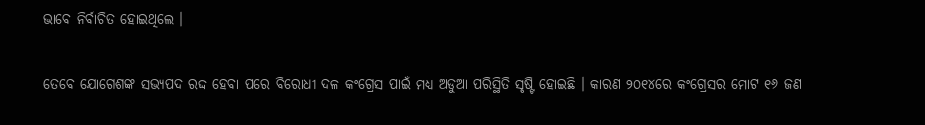ଭାବେ ନିର୍ବାଚିତ ହୋଇଥିଲେ ।

ତେବେ ଯୋଗେଶଙ୍କ ସଭ୍ୟପଦ ରଦ୍ଦ ହେବା ପରେ ବିରୋଧୀ ଦଳ କଂଗ୍ରେସ ପାଇଁ ମଧ୍ୟ ଅଡୁଆ ପରିସ୍ଥିତି ସୃଷ୍ଟି ହୋଇଛି । କାରଣ ୨୦୧୪ରେ କଂଗ୍ରେସର ମୋଟ ୧୬ ଜଣ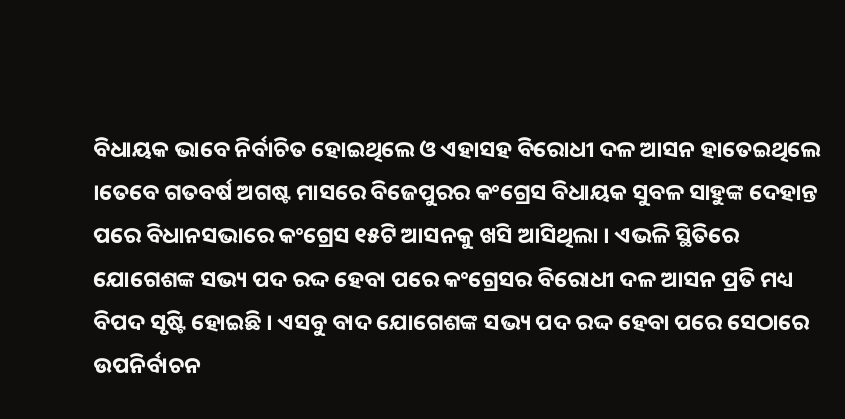ବିଧାୟକ ଭାବେ ନିର୍ବାଚିତ ହୋଇଥିଲେ ଓ ଏହାସହ ବିରୋଧୀ ଦଳ ଆସନ ହାତେଇଥିଲେ ।ତେବେ ଗତବର୍ଷ ଅଗଷ୍ଟ ମାସରେ ବିଜେପୁରର କଂଗ୍ରେସ ବିଧାୟକ ସୁବଳ ସାହୁଙ୍କ ଦେହାନ୍ତ ପରେ ବିଧାନସଭାରେ କଂଗ୍ରେସ ୧୫ଟି ଆସନକୁ ଖସି ଆସିଥିଲା । ଏଭଳି ସ୍ଥିତିରେ ଯୋଗେଶଙ୍କ ସଭ୍ୟ ପଦ ରଦ୍ଦ ହେବା ପରେ କଂଗ୍ରେସର ବିରୋଧୀ ଦଳ ଆସନ ପ୍ରତି ମଧ୍ୟ ବିପଦ ସୃଷ୍ଟି ହୋଇଛି । ଏସବୁ ବାଦ ଯୋଗେଶଙ୍କ ସଭ୍ୟ ପଦ ରଦ୍ଦ ହେବା ପରେ ସେଠାରେ ଉପନିର୍ବାଚନ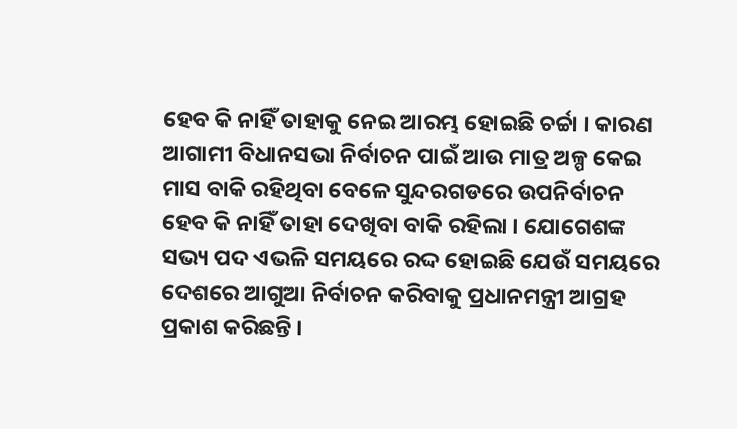ହେବ କି ନାହିଁ ତାହାକୁ ନେଇ ଆରମ୍ଭ ହୋଇଛି ଚର୍ଚ୍ଚା । କାରଣ ଆଗାମୀ ବିଧାନସଭା ନିର୍ବାଚନ ପାଇଁ ଆଉ ମାତ୍ର ଅଳ୍ପ କେଇ ମାସ ବାକି ରହିଥିବା ବେଳେ ସୁନ୍ଦରଗଡରେ ଉପନିର୍ବାଚନ ହେବ କି ନାହିଁ ତାହା ଦେଖିବା ବାକି ରହିଲା । ଯୋଗେଶଙ୍କ ସଭ୍ୟ ପଦ ଏଭଳି ସମୟରେ ରଦ୍ଦ ହୋଇଛି ଯେଉଁ ସମୟରେ ଦେଶରେ ଆଗୁଆ ନିର୍ବାଚନ କରିବାକୁ ପ୍ରଧାନମନ୍ତ୍ରୀ ଆଗ୍ରହ ପ୍ରକାଶ କରିଛନ୍ତି ।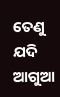ତେଣୁ ଯଦି ଆଗୁଆ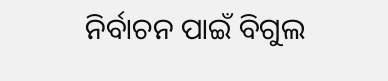ନିର୍ବାଚନ ପାଇଁ ବିଗୁଲ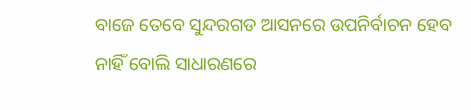ବାଜେ ତେବେ ସୁନ୍ଦରଗଡ ଆସନରେ ଉପନିର୍ବାଚନ ହେବ ନାହିଁ ବୋଲି ସାଧାରଣରେ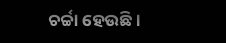ଚର୍ଚ୍ଚା ହେଉଛି ।